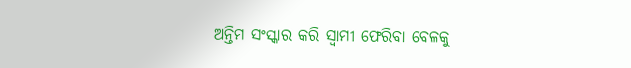ଅନ୍ତିମ ସଂସ୍କାର କରି ସ୍ୱାମୀ ଫେରିବା ବେଳକୁ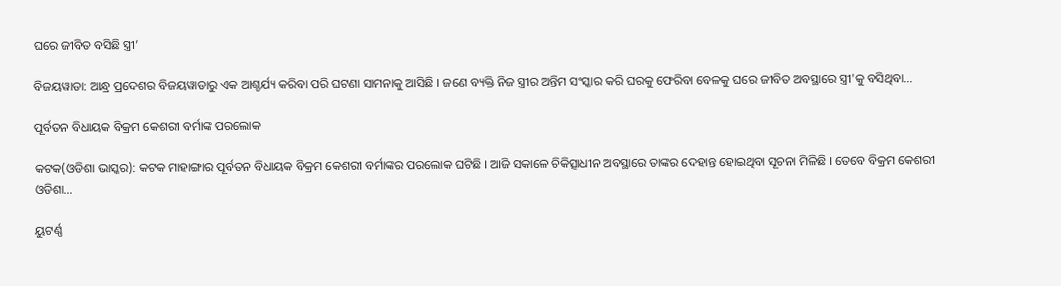ଘରେ ଜୀବିତ ବସିଛି ସ୍ତ୍ରୀ’

ବିଜୟୱାଡା: ଆନ୍ଧ୍ର ପ୍ରଦେଶର ବିଜୟୱାଡାରୁ ଏକ ଆଶ୍ଚର୍ଯ୍ୟ କରିବା ପରି ଘଟଣା ସାମନାକୁ ଆସିଛି । ଜଣେ ବ୍ୟକ୍ତି ନିଜ ସ୍ତ୍ରୀର ଅନ୍ତିମ ସଂସ୍କାର କରି ଘରକୁ ଫେରିବା ବେଳକୁ ଘରେ ଜୀବିତ ଅବସ୍ଥାରେ ସ୍ତ୍ରୀ'କୁ ବସିଥିବା…

ପୂର୍ବତନ ବିଧାୟକ ବିକ୍ରମ କେଶରୀ ବର୍ମାଙ୍କ ପରଲୋକ

କଟକ(ଓଡିଶା ଭାସ୍କର): କଟକ ମାହାଙ୍ଗାର ପୂର୍ବତନ ବିଧାୟକ ବିକ୍ରମ କେଶରୀ ବର୍ମାଙ୍କର ପରଲୋକ ଘଟିଛି । ଆଜି ସକାଳେ ଚିକିତ୍ସାଧୀନ ଅବସ୍ଥାରେ ତାଙ୍କର ଦେହାନ୍ତ ହୋଇଥିବା ସୂଚନା ମିଳିଛି । ତେବେ ବିକ୍ରମ କେଶରୀ ଓଡିଶା…

ୟୁଟର୍ଣ୍ଣ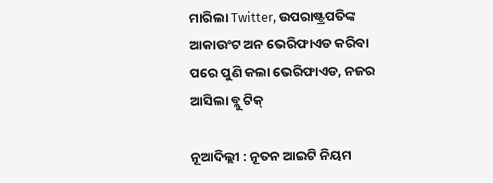ମାରିଲା Twitter, ଉପରାଷ୍ଟ୍ରପତିଙ୍କ ଆକାଉଂଟ ଅନ ଭେରିଫାଏଡ କରିବା ପରେ ପୁଣି କଲା ଭେରିଫାଏଡ, ନଜର ଆସିଲା ବ୍ଲୁ ଟିକ୍

ନୂଆଦିଲ୍ଲୀ : ନୂତନ ଆଇଟି ନିୟମ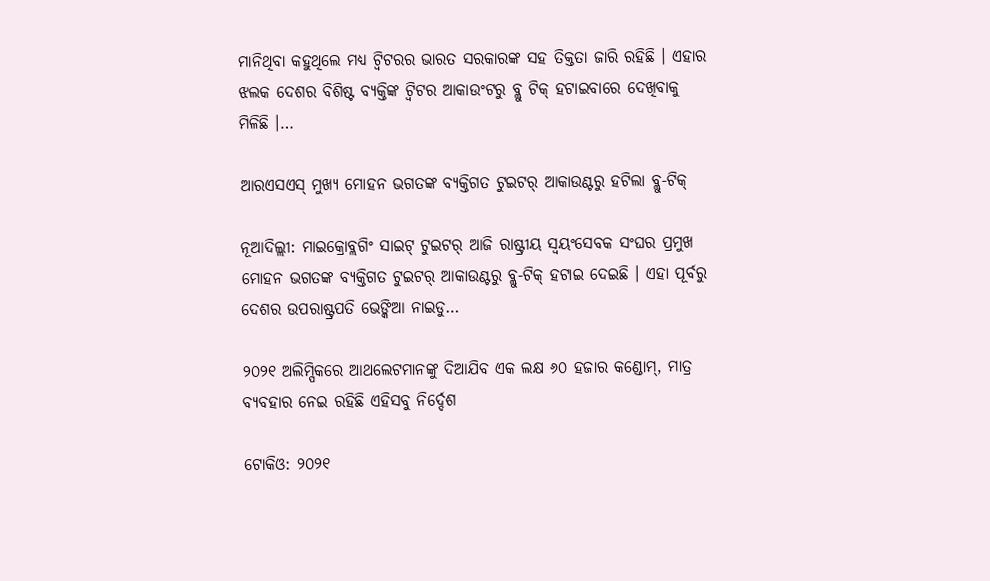ମାନିଥିବା କହୁଥିଲେ ମଧ୍ୟ ଟ୍ୱିଟରର ଭାରତ ସରକାରଙ୍କ ସହ ତିକ୍ତତା ଜାରି ରହିଛି । ଏହାର ଝଲକ ଦେଶର ବିଶିଷ୍ଟ ବ୍ୟକ୍ତିଙ୍କ ଟ୍ୱିଟର ଆକାଉଂଟରୁ ବ୍ଲୁ ଟିକ୍ ହଟାଇବାରେ ଦେଖିବାକୁ ମିଳିଛି ।…

ଆରଏସଏସ୍ ମୁଖ୍ୟ ମୋହନ ଭଗତଙ୍କ ବ୍ୟକ୍ତିଗତ ଟୁଇଟର୍ ଆକାଉଣ୍ଟରୁ ହଟିଲା ବ୍ଲୁ-ଟିକ୍

ନୂଆଦିଲ୍ଲୀ: ମାଇକ୍ରୋବ୍ଲଗିଂ ସାଇଟ୍ ଟୁଇଟର୍ ଆଜି ରାଷ୍ଟ୍ରୀୟ ସ୍ୱୟଂସେବକ ସଂଘର ପ୍ରମୁଖ ମୋହନ ଭଗତଙ୍କ ବ୍ୟକ୍ତିଗତ ଟୁଇଟର୍ ଆକାଉଣ୍ଟରୁ ବ୍ଲୁ-ଟିକ୍ ହଟାଇ ଦେଇଛି । ଏହା ପୂର୍ବରୁ ଦେଶର ଉପରାଷ୍ଟ୍ରପତି ଭେଙ୍କିଆ ନାଇଡୁ…

୨୦୨୧ ଅଲିମ୍ପିକରେ ଆଥଲେଟମାନଙ୍କୁ ଦିଆଯିବ ଏକ ଲକ୍ଷ ୬୦ ହଜାର କଣ୍ଡୋମ୍, ମାତ୍ର ବ୍ୟବହାର ନେଇ ରହିଛି ଏହିସବୁ ନିର୍ଦ୍ଦେଶ

ଟୋକିଓ: ୨୦୨୧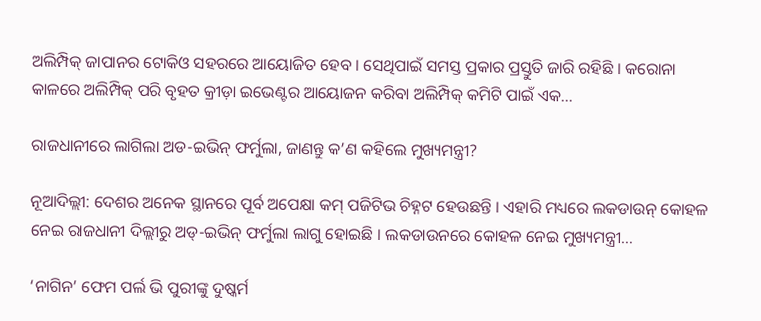ଅଲିମ୍ପିକ୍ ଜାପାନର ଟୋକିଓ ସହରରେ ଆୟୋଜିତ ହେବ । ସେଥିପାଇଁ ସମସ୍ତ ପ୍ରକାର ପ୍ରସ୍ତୁତି ଜାରି ରହିଛି । କରୋନା କାଳରେ ଅଲିମ୍ପିକ୍ ପରି ବୃହତ କ୍ରୀଡ଼ା ଇଭେଣ୍ଟର ଆୟୋଜନ କରିବା ଅଲିମ୍ପିକ୍ କମିଟି ପାଇଁ ଏକ…

ରାଜଧାନୀରେ ଲାଗିଲା ଅଡ-ଇଭିନ୍ ଫର୍ମୁଲା, ଜାଣନ୍ତୁ କ’ଣ କହିଲେ ମୁଖ୍ୟମନ୍ତ୍ରୀ?

ନୂଆଦିଲ୍ଲୀ: ଦେଶର ଅନେକ ସ୍ଥାନରେ ପୂର୍ବ ଅପେକ୍ଷା କମ୍ ପଜିଟିଭ ଚିହ୍ନଟ ହେଉଛନ୍ତି । ଏହାରି ମଧ୍ୟରେ ଲକଡାଉନ୍ କୋହଳ ନେଇ ରାଜଧାନୀ ଦିଲ୍ଲୀରୁ ଅଡ୍-ଇଭିନ୍ ଫର୍ମୁଲା ଲାଗୁ ହୋଇଛି । ଲକଡାଉନରେ କୋହଳ ନେଇ ମୁଖ୍ୟମନ୍ତ୍ରୀ…

‘ନାଗିନ’ ଫେମ ପର୍ଲ ଭି ପୁରୀଙ୍କୁ ଦୁଷ୍କର୍ମ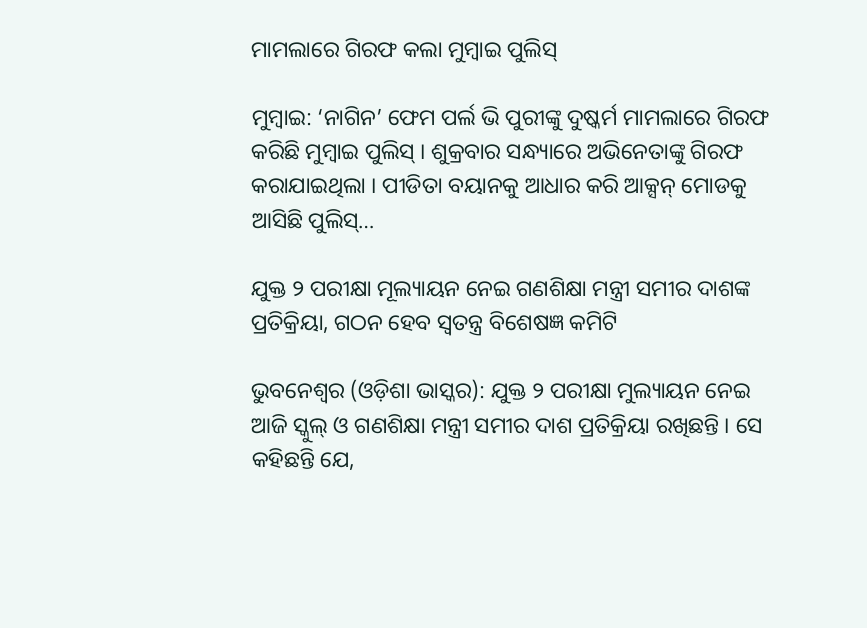ମାମଲାରେ ଗିରଫ କଲା ମୁମ୍ବାଇ ପୁଲିସ୍

ମୁମ୍ବାଇ: ‘ନାଗିନ’ ଫେମ ପର୍ଲ ଭି ପୁରୀଙ୍କୁ ଦୁଷ୍କର୍ମ ମାମଲାରେ ଗିରଫ କରିଛି ମୁମ୍ବାଇ ପୁଲିସ୍ । ଶୁକ୍ରବାର ସନ୍ଧ୍ୟାରେ ଅଭିନେତାଙ୍କୁ ଗିରଫ କରାଯାଇଥିଲା । ପୀଡିତା ବୟାନକୁ ଆଧାର କରି ଆକ୍ସନ୍ ମୋଡକୁ ଆସିଛି ପୁଲିସ୍…

ଯୁକ୍ତ ୨ ପରୀକ୍ଷା ମୂଲ୍ୟାୟନ ନେଇ ଗଣଶିକ୍ଷା ମନ୍ତ୍ରୀ ସମୀର ଦାଶଙ୍କ ପ୍ରତିକ୍ରିୟା, ଗଠନ ହେବ ସ୍ୱତନ୍ତ୍ର ବିଶେଷଜ୍ଞ କମିଟି

ଭୁବନେଶ୍ୱର (ଓଡ଼ିଶା ଭାସ୍କର): ଯୁକ୍ତ ୨ ପରୀକ୍ଷା ମୁଲ୍ୟାୟନ ନେଇ ଆଜି ସ୍କୁଲ୍ ଓ ଗଣଶିକ୍ଷା ମନ୍ତ୍ରୀ ସମୀର ଦାଶ ପ୍ରତିକ୍ରିୟା ରଖିଛନ୍ତି । ସେ କହିଛନ୍ତି ଯେ,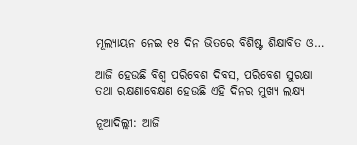ମୂଲ୍ୟାୟନ ନେଇ ୧୫ ଦିନ ଭିତରେ ବିଶିଷ୍ଟ ଶିକ୍ଷାବିତ ଓ…

ଆଜି ହେଉଛି ବିଶ୍ୱ ପରିବେଶ ଦିବସ, ପରିବେଶ ସୁରକ୍ଷା ତଥା ରକ୍ଷଣାବେକ୍ଷଣ ହେଉଛି ଏହି ଦିନର ମୁଖ୍ୟ ଲକ୍ଷ୍ୟ

ନୂଆଦିଲ୍ଲୀ: ଆଜି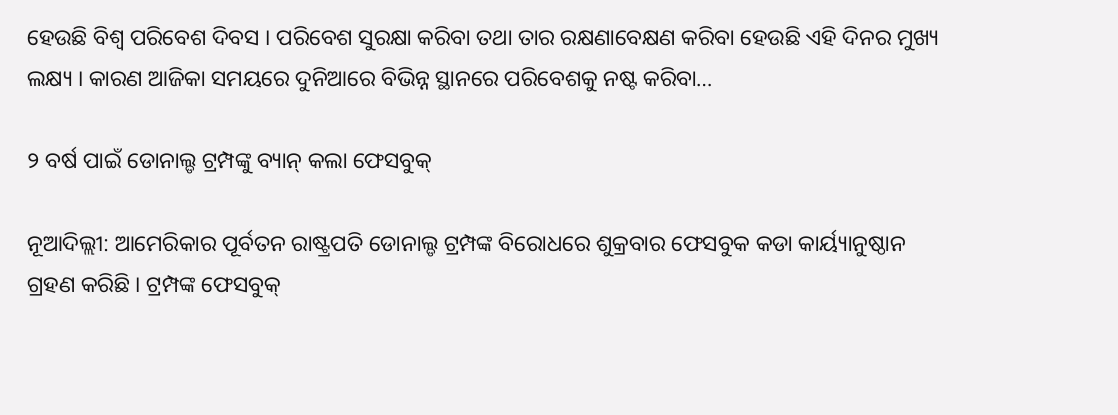ହେଉଛି ବିଶ୍ୱ ପରିବେଶ ଦିବସ । ପରିବେଶ ସୁରକ୍ଷା କରିବା ତଥା ତାର ରକ୍ଷଣାବେକ୍ଷଣ କରିବା ହେଉଛି ଏହି ଦିନର ମୁଖ୍ୟ ଲକ୍ଷ୍ୟ । କାରଣ ଆଜିକା ସମୟରେ ଦୁନିଆରେ ବିଭିନ୍ନ ସ୍ଥାନରେ ପରିବେଶକୁ ନଷ୍ଟ କରିବା…

୨ ବର୍ଷ ପାଇଁ ଡୋନାଲ୍ଡ ଟ୍ରମ୍ପଙ୍କୁ ବ୍ୟାନ୍ କଲା ଫେସବୁକ୍

ନୂଆଦିଲ୍ଲୀ: ଆମେରିକାର ପୂର୍ବତନ ରାଷ୍ଟ୍ରପତି ଡୋନାଲ୍ଡ ଟ୍ରମ୍ପଙ୍କ ବିରୋଧରେ ଶୁକ୍ରବାର ଫେସବୁକ କଡା କାର୍ୟ୍ୟାନୁଷ୍ଠାନ ଗ୍ରହଣ କରିଛି । ଟ୍ରମ୍ପଙ୍କ ଫେସବୁକ୍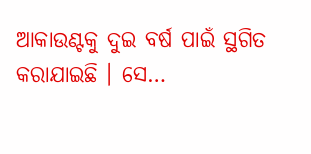ଆକାଉଣ୍ଟକୁ ଦୁଇ ବର୍ଷ ପାଇଁ ସ୍ଥଗିତ କରାଯାଇଛି । ସେ…